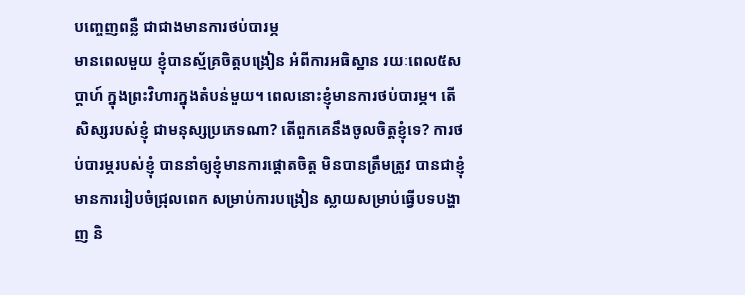បញ្ចេញពន្លឺ ជាជាងមានការថប់បារម្ភ
មានពេលមួយ ខ្ញុំបានស្ម័គ្រចិត្តបង្រៀន អំពីការអធិស្ឋាន រយៈពេល៥សប្តាហ៍ ក្នុងព្រះវិហារក្នុងតំបន់មួយ។ ពេលនោះខ្ញុំមានការថប់បារម្ភ។ តើសិស្សរបស់ខ្ញុំ ជាមនុស្សប្រភេទណា? តើពួកគេនឹងចូលចិត្តខ្ញុំទេ? ការថប់បារម្ភរបស់ខ្ញុំ បាននាំឲ្យខ្ញុំមានការផ្តោតចិត្ត មិនបានត្រឹមត្រូវ បានជាខ្ញុំមានការរៀបចំជ្រុលពេក សម្រាប់ការបង្រៀន ស្លាយសម្រាប់ធ្វើបទបង្ហាញ និ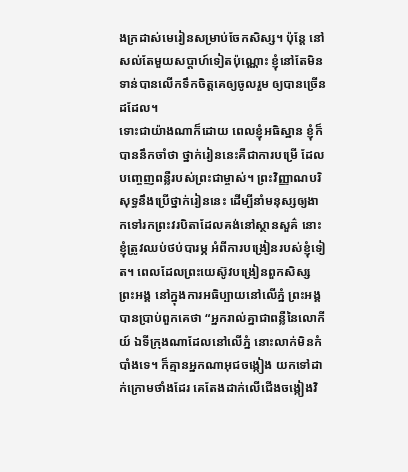ងក្រដាស់មេរៀនសម្រាប់ចែកសិស្ស។ ប៉ុន្តែ នៅសល់តែមួយសប្តាហ៍ទៀតប៉ុណ្ណោះ ខ្ញុំនៅតែមិនទាន់បានលើកទឹកចិត្តគេឲ្យចូលរួម ឲ្យបានច្រើនដដែល។
ទោះជាយ៉ាងណាក៏ដោយ ពេលខ្ញុំអធិស្ឋាន ខ្ញុំក៏បាននឹកចាំថា ថ្នាក់រៀននេះគឺជាការបម្រើ ដែលបញ្ចេញពន្លឺរបស់ព្រះជាម្ចាស់។ ព្រះវិញ្ញាណបរិសុទ្ធនឹងប្រើថ្នាក់រៀននេះ ដើម្បីនាំមនុស្សឲ្យងាកទៅរកព្រះវរបិតាដែលគង់នៅស្ថានសួគ៌ នោះខ្ញុំត្រូវឈប់ថប់បារម្ភ អំពីការបង្រៀនរបស់ខ្ញុំទៀត។ ពេលដែលព្រះយេស៊ូវបង្រៀនពួកសិស្សព្រះអង្គ នៅក្នុងការអធិប្បាយនៅលើភ្នំ ព្រះអង្គបានប្រាប់ពួកគេថា “អ្នករាល់គ្នាជាពន្លឺនៃលោកីយ៍ ឯទីក្រុងណាដែលនៅលើភ្នំ នោះលាក់មិនកំបាំងទេ។ ក៏គ្មានអ្នកណាអុជចង្កៀង យកទៅដាក់ក្រោមថាំងដែរ គេតែងដាក់លើជើងចង្កៀងវិ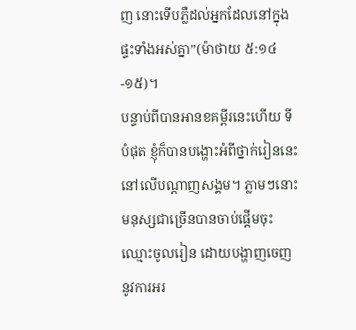ញ នោះទើបភ្លឺដល់អ្នកដែលនៅក្នុងផ្ទះទាំងអស់គ្នា”(ម៉ាថាយ ៥:១៤-១៥)។
បន្ទាប់ពីបានអានខគម្ពីរនេះហើយ ទីបំផុត ខ្ញុំក៏បានបង្ហោះអំពីថ្នាក់រៀននេះ នៅលើបណ្តាញសង្គម។ ភ្លាមៗនោះ មនុស្សជាច្រើនបានចាប់ផ្តើមចុះឈ្មោះចូលរៀន ដោយបង្ហាញចេញនូវការអរ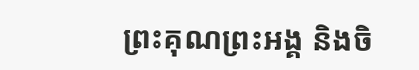ព្រះគុណព្រះអង្គ និងចិ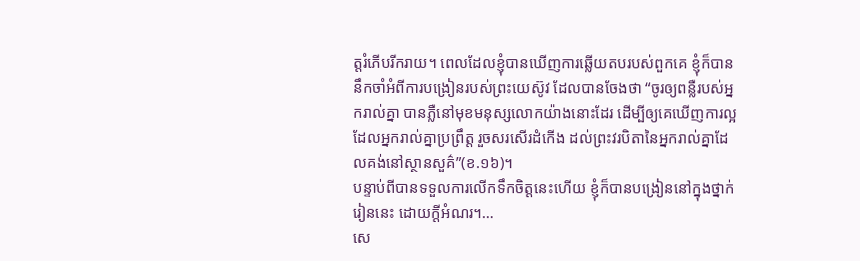ត្តរំភើបរីករាយ។ ពេលដែលខ្ញុំបានឃើញការឆ្លើយតបរបស់ពួកគេ ខ្ញុំក៏បាននឹកចាំអំពីការបង្រៀនរបស់ព្រះយេស៊ូវ ដែលបានចែងថា “ចូរឲ្យពន្លឺរបស់អ្នករាល់គ្នា បានភ្លឺនៅមុខមនុស្សលោកយ៉ាងនោះដែរ ដើម្បីឲ្យគេឃើញការល្អ ដែលអ្នករាល់គ្នាប្រព្រឹត្ត រួចសរសើរដំកើង ដល់ព្រះវរបិតានៃអ្នករាល់គ្នាដែលគង់នៅស្ថានសួគ៌”(ខ.១៦)។
បន្ទាប់ពីបានទទួលការលើកទឹកចិត្តនេះហើយ ខ្ញុំក៏បានបង្រៀននៅក្នុងថ្នាក់រៀននេះ ដោយក្តីអំណរ។…
សេ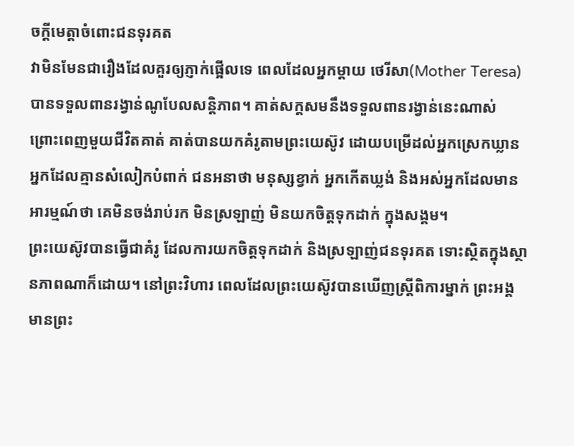ចក្តីមេត្តាចំពោះជនទុរគត
វាមិនមែនជារឿងដែលគួរឲ្យភ្ញាក់ផ្អើលទេ ពេលដែលអ្នកម្តាយ ថេរីសា(Mother Teresa) បានទទួលពានរង្វាន់ណូបែលសន្តិភាព។ គាត់សក្តសមនឹងទទួលពានរង្វាន់នេះណាស់ ព្រោះពេញមួយជីវិតគាត់ គាត់បានយកគំរូតាមព្រះយេស៊ូវ ដោយបម្រើដល់អ្នកស្រេកឃ្លាន អ្នកដែលគ្មានសំលៀកបំពាក់ ជនអនាថា មនុស្សខ្វាក់ អ្នកកើតឃ្លង់ និងអស់អ្នកដែលមានអារម្មណ៍ថា គេមិនចង់រាប់រក មិនស្រឡាញ់ មិនយកចិត្តទុកដាក់ ក្នុងសង្គម។
ព្រះយេស៊ូវបានធ្វើជាគំរូ ដែលការយកចិត្តទុកដាក់ និងស្រឡាញ់ជនទុរគត ទោះស្ថិតក្នុងស្ថានភាពណាក៏ដោយ។ នៅព្រះវិហារ ពេលដែលព្រះយេស៊ូវបានឃើញស្រ្តីពិការម្នាក់ ព្រះអង្គមានព្រះ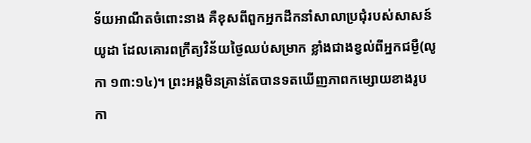ទ័យអាណឹតចំពោះនាង គឺខុសពីពួកអ្នកដឹកនាំសាលាប្រជុំរបស់សាសន៍យូដា ដែលគោរពក្រឹត្យវិន័យថ្ងៃឈប់សម្រាក ខ្លាំងជាងខ្វល់ពីអ្នកជម្ងឺ(លូកា ១៣:១៤)។ ព្រះអង្គមិនគ្រាន់តែបានទតឃើញភាពកម្សោយខាងរូបកា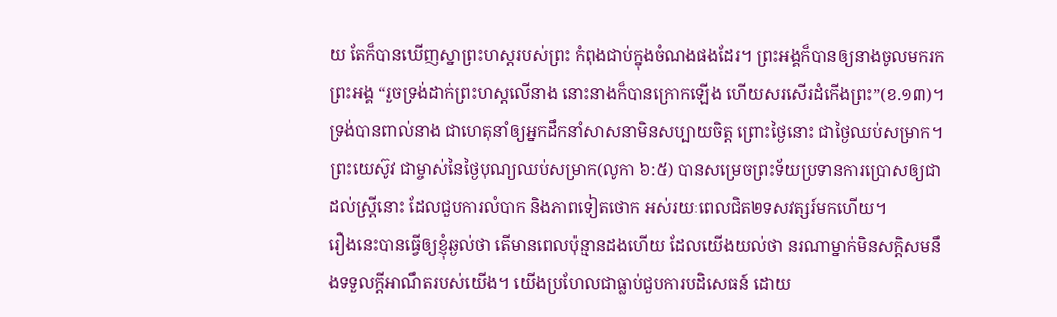យ តែក៏បានឃើញស្នាព្រះហស្តរបស់ព្រះ កំពុងជាប់ក្នុងចំណងផងដែរ។ ព្រះអង្គក៏បានឲ្យនាងចូលមករកព្រះអង្គ “រួចទ្រង់ដាក់ព្រះហស្តលើនាង នោះនាងក៏បានក្រោកឡើង ហើយសរសើរដំកើងព្រះ”(ខ.១៣)។ ទ្រង់បានពាល់នាង ជាហេតុនាំឲ្យអ្នកដឹកនាំសាសនាមិនសប្បាយចិត្ត ព្រោះថ្ងៃនោះ ជាថ្ងៃឈប់សម្រាក។ ព្រះយេស៊ូវ ជាម្ចាស់នៃថ្ងៃបុណ្យឈប់សម្រាក(លូកា ៦:៥) បានសម្រេចព្រះទ័យប្រទានការប្រោសឲ្យជា ដល់ស្រ្តីនោះ ដែលជួបការលំបាក និងភាពទៀតថោក អស់រយៈពេលជិត២ទសវត្សរ៍មកហើយ។
រឿងនេះបានធ្វើឲ្យខ្ញុំឆ្ងល់ថា តើមានពេលប៉ុន្មានដងហើយ ដែលយើងយល់ថា នរណាម្នាក់មិនសក្តិសមនឹងទទួលក្តីអាណឹតរបស់យើង។ យើងប្រហែលជាធ្លាប់ជួបការបដិសេធន៍ ដោយ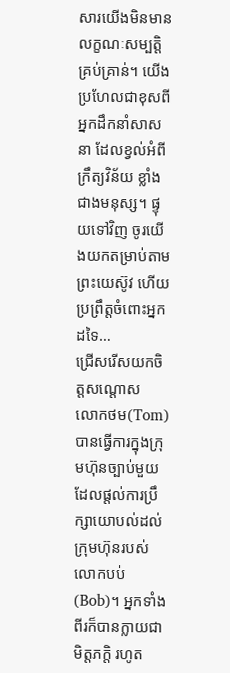សារយើងមិនមានលក្ខណៈសម្បត្តិគ្រប់គ្រាន់។ យើងប្រហែលជាខុសពីអ្នកដឹកនាំសាសនា ដែលខ្វល់អំពីក្រឹត្យវិន័យ ខ្លាំងជាងមនុស្ស។ ផ្ទុយទៅវិញ ចូរយើងយកតម្រាប់តាមព្រះយេស៊ូវ ហើយប្រព្រឹត្តចំពោះអ្នកដទៃ…
ជ្រើសរើសយកចិត្តសណ្តោស
លោកថម(Tom) បានធ្វើការក្នុងក្រុមហ៊ុនច្បាប់មួយ ដែលផ្តល់ការប្រឹក្សាយោបល់ដល់ក្រុមហ៊ុនរបស់លោកបប់(Bob)។ អ្នកទាំងពីរក៏បានក្លាយជាមិត្តភក្តិ រហូត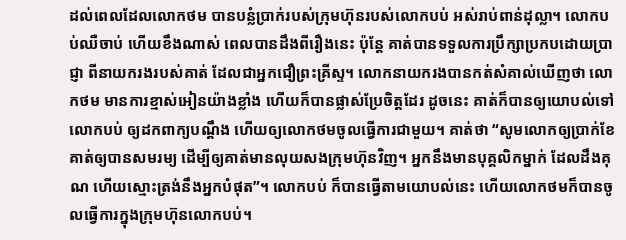ដល់ពេលដែលលោកថម បានបន្លំប្រាក់របស់ក្រុមហ៊ុនរបស់លោកបប់ អស់រាប់ពាន់ដុល្លា។ លោកបប់ឈឺចាប់ ហើយខឹងណាស់ ពេលបានដឹងពីរឿងនេះ ប៉ុន្តែ គាត់បានទទួលការប្រឹក្សាប្រកបដោយប្រាជ្ញា ពីនាយករងរបស់គាត់ ដែលជាអ្នកជឿព្រះគ្រីស្ទ។ លោកនាយករងបានកត់សំគាល់ឃើញថា លោកថម មានការខ្មាស់អៀនយ៉ាងខ្លាំង ហើយក៏បានផ្លាស់ប្រែចិត្តដែរ ដូចនេះ គាត់ក៏បានឲ្យយោបល់ទៅលោកបប់ ឲ្យដកពាក្យបណ្តឹង ហើយឲ្យលោកថមចូលធ្វើការជាមួយ។ គាត់ថា “សូមលោកឲ្យប្រាក់ខែគាត់ឲ្យបានសមរម្យ ដើម្បីឲ្យគាត់មានលុយសងក្រុមហ៊ុនវិញ។ អ្នកនឹងមានបុគ្គលិកម្នាក់ ដែលដឹងគុណ ហើយស្មោះត្រង់នឹងអ្នកបំផុត”។ លោកបប់ ក៏បានធ្វើតាមយោបល់នេះ ហើយលោកថមក៏បានចូលធ្វើការក្នុងក្រុមហ៊ុនលោកបប់។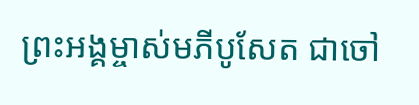ព្រះអង្គម្ចាស់មភីបូសែត ជាចៅ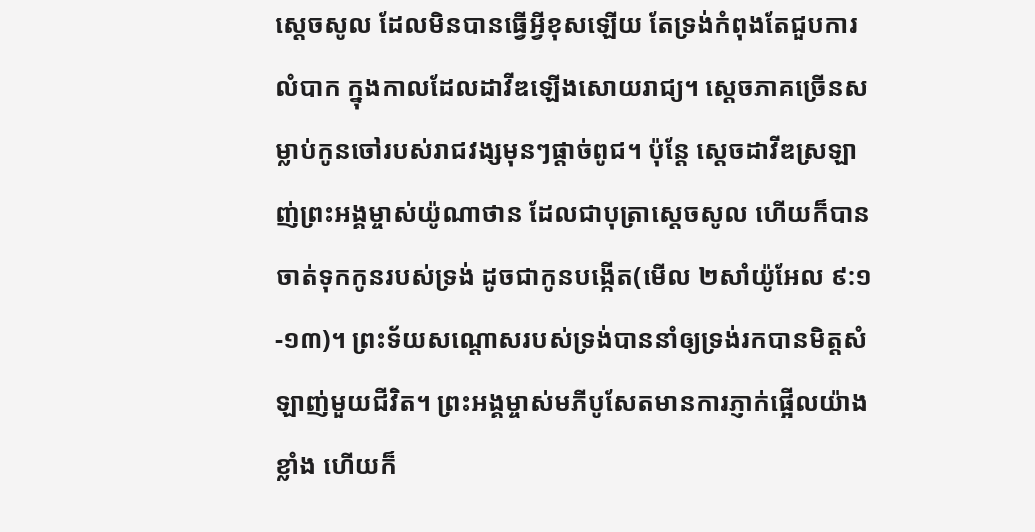ស្តេចសូល ដែលមិនបានធ្វើអ្វីខុសឡើយ តែទ្រង់កំពុងតែជួបការលំបាក ក្នុងកាលដែលដាវីឌឡើងសោយរាជ្យ។ ស្តេចភាគច្រើនសម្លាប់កូនចៅរបស់រាជវង្សមុនៗផ្តាច់ពូជ។ ប៉ុន្តែ ស្តេចដាវីឌស្រឡាញ់ព្រះអង្គម្ចាស់យ៉ូណាថាន ដែលជាបុត្រាស្តេចសូល ហើយក៏បានចាត់ទុកកូនរបស់ទ្រង់ ដូចជាកូនបង្កើត(មើល ២សាំយ៉ូអែល ៩:១-១៣)។ ព្រះទ័យសណ្តោសរបស់ទ្រង់បាននាំឲ្យទ្រង់រកបានមិត្តសំឡាញ់មួយជីវិត។ ព្រះអង្គម្ចាស់មភីបូសែតមានការភ្ញាក់ផ្អើលយ៉ាងខ្លាំង ហើយក៏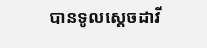បានទូលស្តេចដាវី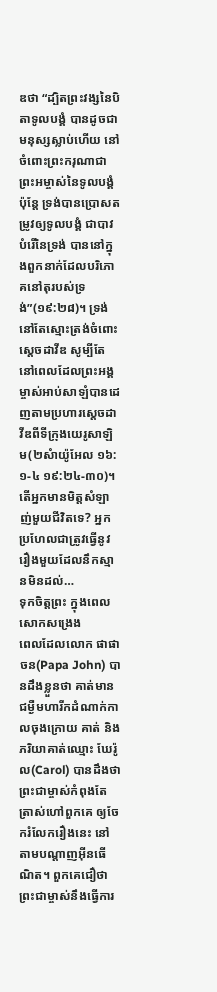ឌថា “ដ្បិតព្រះវង្សនៃបិតាទូលបង្គំ បានដូចជាមនុស្សស្លាប់ហើយ នៅចំពោះព្រះករុណាជាព្រះអម្ចាស់នៃទូលបង្គំ ប៉ុន្តែ ទ្រង់បានប្រោសតម្រូវឲ្យទូលបង្គំ ជាបាវបំរើនៃទ្រង់ បាននៅក្នុងពួកនាក់ដែលបរិភោគនៅតុរបស់ទ្រង់”(១៩:២៨)។ ទ្រង់នៅតែស្មោះត្រង់ចំពោះស្តេចដាវីឌ សូម្បីតែនៅពេលដែលព្រះអង្គម្ចាស់អាប់សាឡំបានដេញតាមប្រហារស្តេចដាវីឌពីទីក្រុងយេរូសាឡិម(២សំាយ៉ូអែល ១៦:១-៤ ១៩:២៤-៣០)។
តើអ្នកមានមិត្តសំឡាញ់មួយជីវិតទេ? អ្នកប្រហែលជាត្រូវធ្វើនូវរឿងមួយដែលនឹកស្មានមិនដល់…
ទុកចិត្តព្រះ ក្នុងពេលសោកសង្រេង
ពេលដែលលោក ផាផា ចន(Papa John) បានដឹងខ្លួនថា គាត់មានជម្ងឺមហារីកដំណាក់កាលចុងក្រោយ គាត់ និងភរិយាគាត់ឈ្មោះ ឃែរ៉ូល(Carol) បានដឹងថា ព្រះជាម្ចាស់កំពុងតែត្រាស់ហៅពួកគេ ឲ្យចែករំលែករឿងនេះ នៅតាមបណ្តាញអ៊ីនធើណិត។ ពួកគេជឿថា ព្រះជាម្ចាស់នឹងធ្វើការ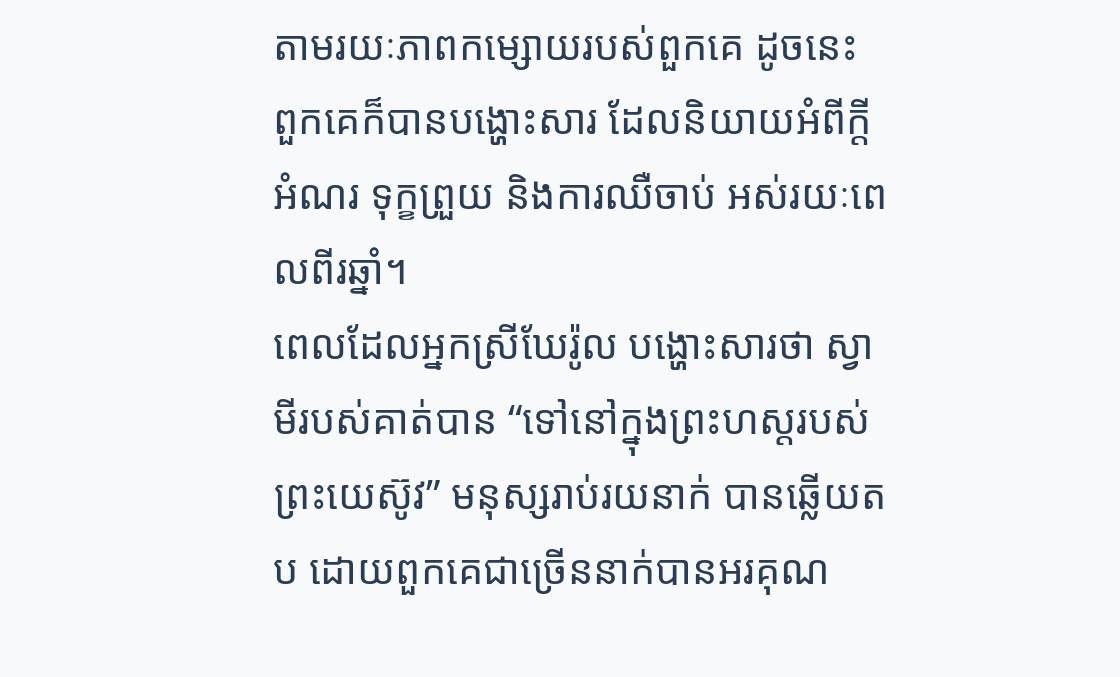តាមរយៈភាពកម្សោយរបស់ពួកគេ ដូចនេះ ពួកគេក៏បានបង្ហោះសារ ដែលនិយាយអំពីក្តីអំណរ ទុក្ខព្រួយ និងការឈឺចាប់ អស់រយៈពេលពីរឆ្នាំ។
ពេលដែលអ្នកស្រីឃែរ៉ូល បង្ហោះសារថា ស្វាមីរបស់គាត់បាន “ទៅនៅក្នុងព្រះហស្តរបស់ព្រះយេស៊ូវ” មនុស្សរាប់រយនាក់ បានឆ្លើយតប ដោយពួកគេជាច្រើននាក់បានអរគុណ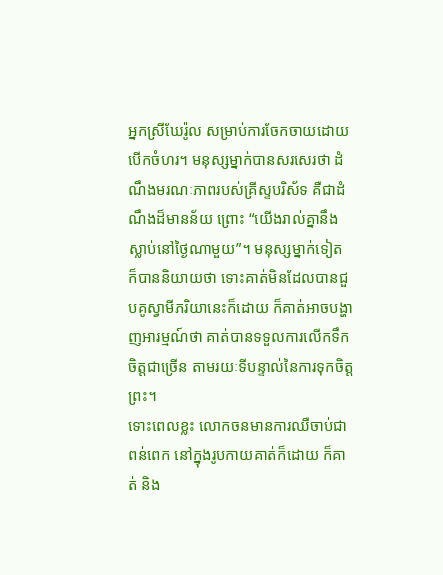អ្នកស្រីឃែរ៉ូល សម្រាប់ការចែកចាយដោយបើកចំហរ។ មនុស្សម្នាក់បានសរសេរថា ដំណឹងមរណៈភាពរបស់គ្រីស្ទបរិស័ទ គឺជាដំណឹងដ៏មានន័យ ព្រោះ “យើងរាល់គ្នានឹងស្លាប់នៅថ្ងៃណាមួយ”។ មនុស្សម្នាក់ទៀត ក៏បាននិយាយថា ទោះគាត់មិនដែលបានជួបគូស្វាមីភរិយានេះក៏ដោយ ក៏គាត់អាចបង្ហាញអារម្មណ៍ថា គាត់បានទទួលការលើកទឹកចិត្តជាច្រើន តាមរយៈទីបន្ទាល់នៃការទុកចិត្តព្រះ។
ទោះពេលខ្លះ លោកចនមានការឈឺចាប់ជាពន់ពេក នៅក្នុងរូបកាយគាត់ក៏ដោយ ក៏គាត់ និង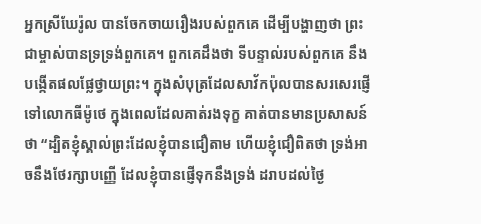អ្នកស្រីឃែរ៉ូល បានចែកចាយរឿងរបស់ពួកគេ ដើម្បីបង្ហាញថា ព្រះជាម្ចាស់បានទ្រទ្រង់ពួកគេ។ ពួកគេដឹងថា ទីបន្ទាល់របស់ពួកគេ នឹងបង្កើតផលផ្លែថ្វាយព្រះ។ ក្នុងសំបុត្រដែលសាវ័កប៉ុលបានសរសេរផ្ញើទៅលោកធីម៉ូថេ ក្នុងពេលដែលគាត់រងទុក្ខ គាត់បានមានប្រសាសន៍ថា “ដ្បិតខ្ញុំស្គាល់ព្រះដែលខ្ញុំបានជឿតាម ហើយខ្ញុំជឿពិតថា ទ្រង់អាចនឹងថែរក្សាបញ្ញើ ដែលខ្ញុំបានផ្ញើទុកនឹងទ្រង់ ដរាបដល់ថ្ងៃ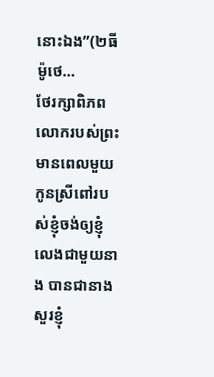នោះឯង”(២ធីម៉ូថេ…
ថែរក្សាពិភពលោករបស់ព្រះ
មានពេលមួយកូនស្រីពៅរបស់ខ្ញុំចង់ឲ្យខ្ញុំលេងជាមួយនាង បានជានាងសួរខ្ញុំ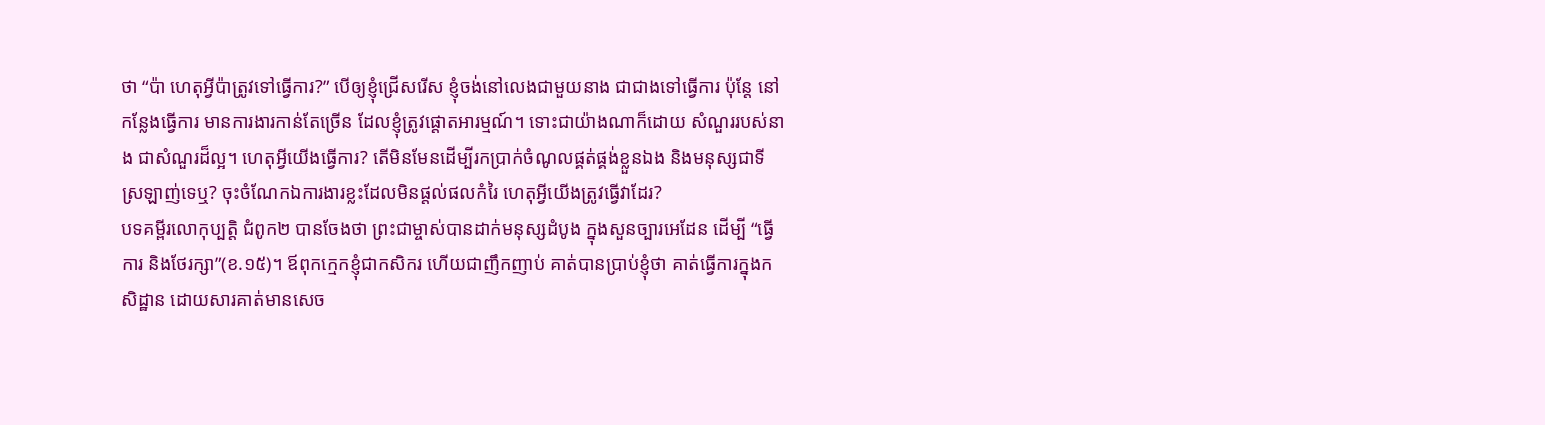ថា “ប៉ា ហេតុអ្វីប៉ាត្រូវទៅធ្វើការ?” បើឲ្យខ្ញុំជ្រើសរើស ខ្ញុំចង់នៅលេងជាមួយនាង ជាជាងទៅធ្វើការ ប៉ុន្តែ នៅកន្លែងធ្វើការ មានការងារកាន់តែច្រើន ដែលខ្ញុំត្រូវផ្តោតអារម្មណ៍។ ទោះជាយ៉ាងណាក៏ដោយ សំណួររបស់នាង ជាសំណួរដ៏ល្អ។ ហេតុអ្វីយើងធ្វើការ? តើមិនមែនដើម្បីរកប្រាក់ចំណូលផ្គត់ផ្គង់ខ្លួនឯង និងមនុស្សជាទីស្រឡាញ់ទេឬ? ចុះចំណែកឯការងារខ្លះដែលមិនផ្តល់ផលកំរៃ ហេតុអ្វីយើងត្រូវធ្វើវាដែរ?
បទគម្ពីរលោកុប្បត្តិ ជំពូក២ បានចែងថា ព្រះជាម្ចាស់បានដាក់មនុស្សដំបូង ក្នុងសួនច្បារអេដែន ដើម្បី “ធ្វើការ និងថែរក្សា”(ខ.១៥)។ ឪពុកក្មេកខ្ញុំជាកសិករ ហើយជាញឹកញាប់ គាត់បានប្រាប់ខ្ញុំថា គាត់ធ្វើការក្នុងកសិដ្ឋាន ដោយសារគាត់មានសេច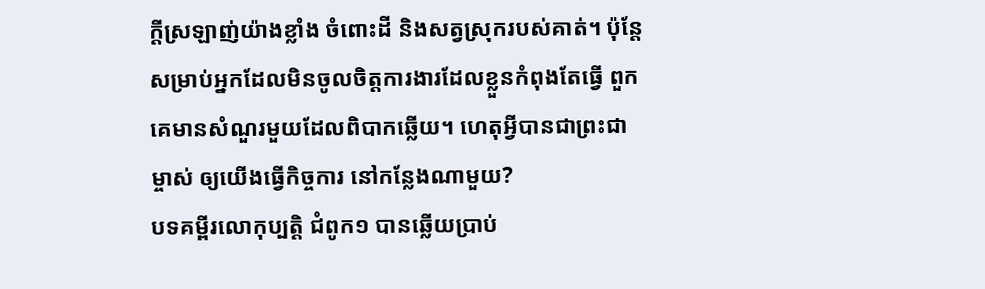ក្តីស្រឡាញ់យ៉ាងខ្លាំង ចំពោះដី និងសត្វស្រុករបស់គាត់។ ប៉ុន្តែ សម្រាប់អ្នកដែលមិនចូលចិត្តការងារដែលខ្លួនកំពុងតែធ្វើ ពួកគេមានសំណួរមួយដែលពិបាកឆ្លើយ។ ហេតុអ្វីបានជាព្រះជាម្ចាស់ ឲ្យយើងធ្វើកិច្ចការ នៅកន្លែងណាមួយ?
បទគម្ពីរលោកុប្បត្តិ ជំពូក១ បានឆ្លើយប្រាប់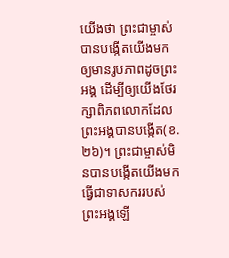យើងថា ព្រះជាម្ចាស់បានបង្កើតយើងមក ឲ្យមានរូបភាពដូចព្រះអង្គ ដើម្បីឲ្យយើងថែរក្សាពិភពលោកដែលព្រះអង្គបានបង្កើត(ខ.២៦)។ ព្រះជាម្ចាស់មិនបានបង្កើតយើងមក ធ្វើជាទាសកររបស់ព្រះអង្គឡើ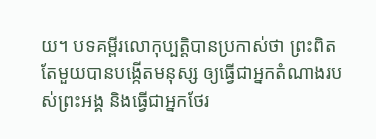យ។ បទគម្ពីរលោកុប្បត្តិបានប្រកាស់ថា ព្រះពិតតែមួយបានបង្កើតមនុស្ស ឲ្យធ្វើជាអ្នកតំណាងរបស់ព្រះអង្គ និងធ្វើជាអ្នកថែរ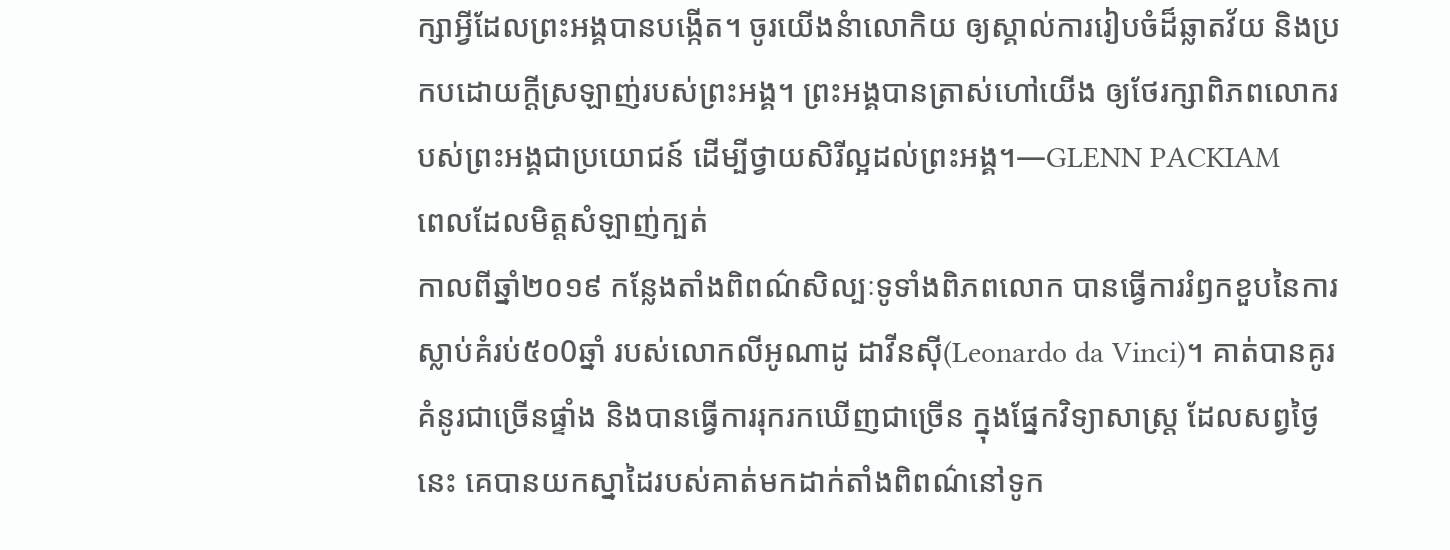ក្សាអ្វីដែលព្រះអង្គបានបង្កើត។ ចូរយើងនំាលោកិយ ឲ្យស្គាល់ការរៀបចំដ៏ឆ្លាតវ័យ និងប្រកបដោយក្តីស្រឡាញ់របស់ព្រះអង្គ។ ព្រះអង្គបានត្រាស់ហៅយើង ឲ្យថែរក្សាពិភពលោករបស់ព្រះអង្គជាប្រយោជន៍ ដើម្បីថ្វាយសិរីល្អដល់ព្រះអង្គ។—GLENN PACKIAM
ពេលដែលមិត្តសំឡាញ់ក្បត់
កាលពីឆ្នាំ២០១៩ កន្លែងតាំងពិពណ៌សិល្បៈទូទាំងពិភពលោក បានធ្វើការរំឭកខួបនៃការស្លាប់គំរប់៥០0ឆ្នាំ របស់លោកលីអូណាដូ ដាវីនស៊ី(Leonardo da Vinci)។ គាត់បានគូរគំនូរជាច្រើនផ្ទាំង និងបានធ្វើការរុករកឃើញជាច្រើន ក្នុងផ្នែកវិទ្យាសាស្រ្ត ដែលសព្វថ្ងៃនេះ គេបានយកស្នាដៃរបស់គាត់មកដាក់តាំងពិពណ៌នៅទូក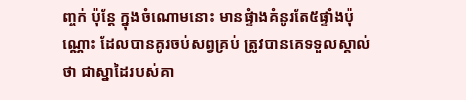ញ្ចក់ ប៉ុន្តែ ក្នុងចំណោមនោះ មានផ្ទំាងគំនូរតែ៥ផ្ទាំងប៉ុណ្ណោះ ដែលបានគូរចប់សព្វគ្រប់ ត្រូវបានគេទទួលស្គាល់ថា ជាស្នាដៃរបស់គា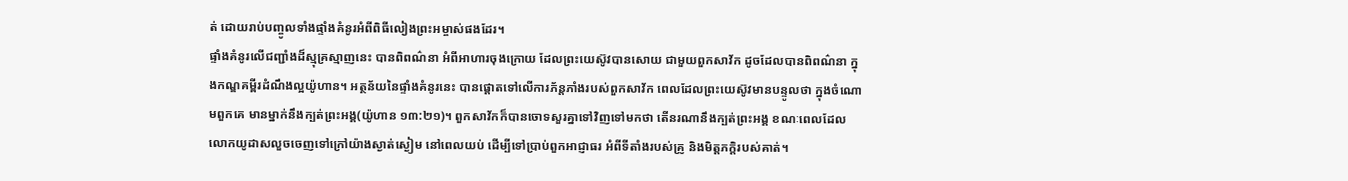ត់ ដោយរាប់បញ្ចូលទាំងផ្ទាំងគំនូរអំពីពិធីលៀងព្រះអម្ចាស់ផងដែរ។
ផ្ទាំងគំនូរលើជញ្ជាំងដ៏ស្មុគ្រស្មាញនេះ បានពិពណ៌នា អំពីអាហារចុងក្រោយ ដែលព្រះយេស៊ូវបានសោយ ជាមួយពួកសាវ័ក ដូចដែលបានពិពណ៌នា ក្នុងកណ្ឌគម្ពីរដំណឹងល្អយ៉ូហាន។ អត្ថន័យនៃផ្ទាំងគំនូរនេះ បានផ្តោតទៅលើការភ័ន្តភាំងរបស់ពួកសាវ័ក ពេលដែលព្រះយេស៊ូវមានបន្ទូលថា ក្នុងចំណោមពួកគេ មានម្នាក់នឹងក្បត់ព្រះអង្គ(យ៉ូហាន ១៣:២១)។ ពួកសាវ័កក៏បានចោទសួរគ្នាទៅវិញទៅមកថា តើនរណានឹងក្បត់ព្រះអង្គ ខណៈពេលដែលលោកយូដាសលួចចេញទៅក្រៅយ៉ាងស្ងាត់ស្ងៀម នៅពេលយប់ ដើម្បីទៅប្រាប់ពួកអាជ្ញាធរ អំពីទីតាំងរបស់គ្រូ និងមិត្តភក្តិរបស់គាត់។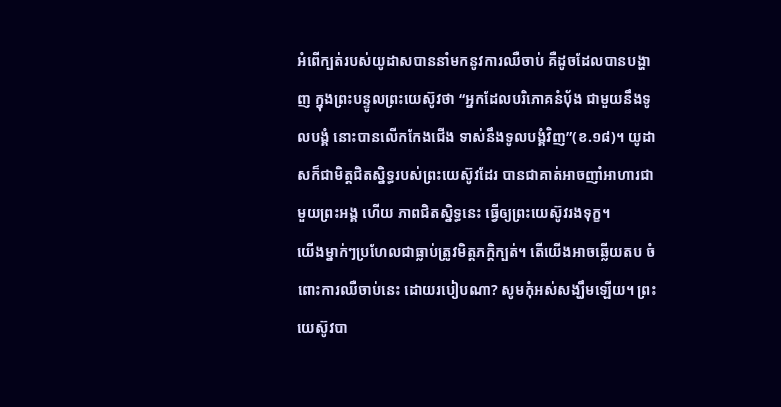អំពើក្បត់របស់យូដាសបាននាំមកនូវការឈឺចាប់ គឺដូចដែលបានបង្ហាញ ក្នុងព្រះបន្ទូលព្រះយេស៊ូវថា “អ្នកដែលបរិភោគនំបុ័ង ជាមួយនឹងទូលបង្គំ នោះបានលើកកែងជើង ទាស់នឹងទូលបង្គំវិញ”(ខ.១៨)។ យូដាសក៏ជាមិត្តជិតស្និទ្ធរបស់ព្រះយេស៊ូវដែរ បានជាគាត់អាចញាំអាហារជាមួយព្រះអង្គ ហើយ ភាពជិតស្និទ្ធនេះ ធ្វើឲ្យព្រះយេស៊ូវរងទុក្ខ។
យើងម្នាក់ៗប្រហែលជាធ្លាប់ត្រូវមិត្តភក្តិក្បត់។ តើយើងអាចឆ្លើយតប ចំពោះការឈឺចាប់នេះ ដោយរបៀបណា? សូមកុំអស់សង្ឃឹមឡើយ។ ព្រះយេស៊ូវបា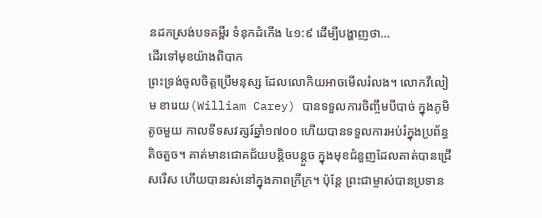នដកស្រង់បទគម្ពីរ ទំនុកដំកើង ៤១:៩ ដើម្បីបង្ហាញថា…
ដើរទៅមុខយ៉ាងពិបាក
ព្រះទ្រង់ចូលចិត្តប្រើមនុស្ស ដែលលោកិយអាចមើលរំលង។ លោកវីលៀម ខារេយ(William Carey) បានទទួលការចិញ្ចឹមបីបាច់ ក្នុងភូមិតូចមួយ កាលទីទសវត្សរ៍ឆ្នាំ១៧០០ ហើយបានទទួលការអប់រំក្នុងប្រព័ន្ធតិចតួច។ គាត់មានជោគជ័យបន្តិចបន្តួច ក្នុងមុខជំនួញដែលគាត់បានជ្រើសរើស ហើយបានរស់នៅក្នុងភាពក្រីក្រ។ ប៉ុន្តែ ព្រះជាម្ចាស់បានប្រទាន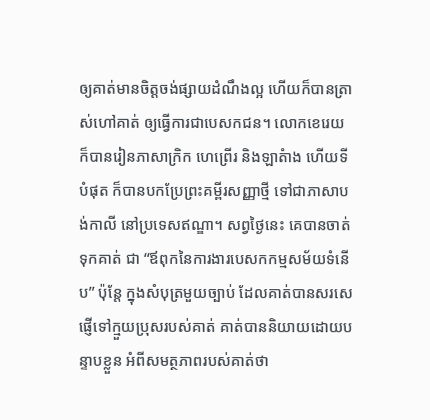ឲ្យគាត់មានចិត្តចង់ផ្សាយដំណឹងល្អ ហើយក៏បានត្រាស់ហៅគាត់ ឲ្យធ្វើការជាបេសកជន។ លោកខេរេយក៏បានរៀនភាសាក្រិក ហេព្រើរ និងឡាតំាង ហើយទីបំផុត ក៏បានបកប្រែព្រះគម្ពីរសញ្ញាថ្មី ទៅជាភាសាបង់កាលី នៅប្រទេសឥណ្ឌា។ សព្វថ្ងៃនេះ គេបានចាត់ទុកគាត់ ជា “ឪពុកនៃការងារបេសកកម្មសម័យទំនើប” ប៉ុន្តែ ក្នុងសំបុត្រមួយច្បាប់ ដែលគាត់បានសរសេផ្ញើទៅក្មួយប្រុសរបស់គាត់ គាត់បាននិយាយដោយបន្ទាបខ្លួន អំពីសមត្ថភាពរបស់គាត់ថា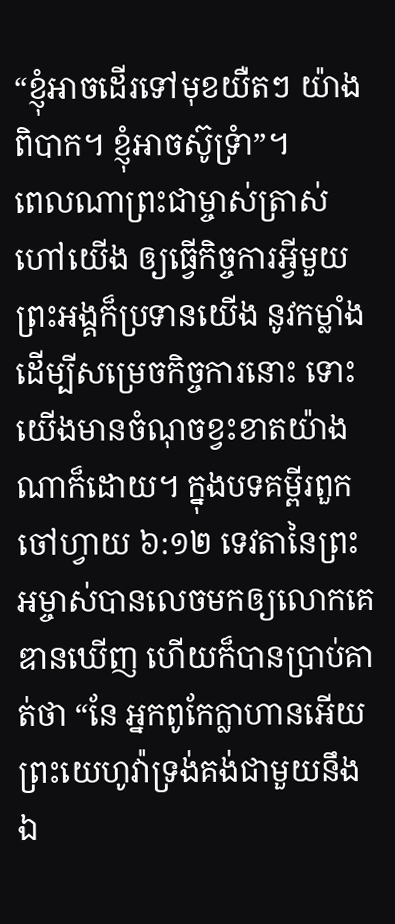“ខ្ញុំអាចដើរទៅមុខយឺតៗ យ៉ាងពិបាក។ ខ្ញុំអាចស៊ូទ្រំា”។
ពេលណាព្រះជាម្ចាស់ត្រាស់ហៅយើង ឲ្យធ្វើកិច្ចការអ្វីមួយ ព្រះអង្គក៏ប្រទានយើង នូវកម្លាំង ដើម្បីសម្រេចកិច្ចការនោះ ទោះយើងមានចំណុចខ្វះខាតយ៉ាងណាក៏ដោយ។ ក្នុងបទគម្ពីរពួកចៅហ្វាយ ៦:១២ ទេវតានៃព្រះអម្ចាស់បានលេចមកឲ្យលោកគេឌានឃើញ ហើយក៏បានប្រាប់គាត់ថា “នែ អ្នកពូកែក្លាហានអើយ ព្រះយេហូវ៉ាទ្រង់គង់ជាមួយនឹងឯ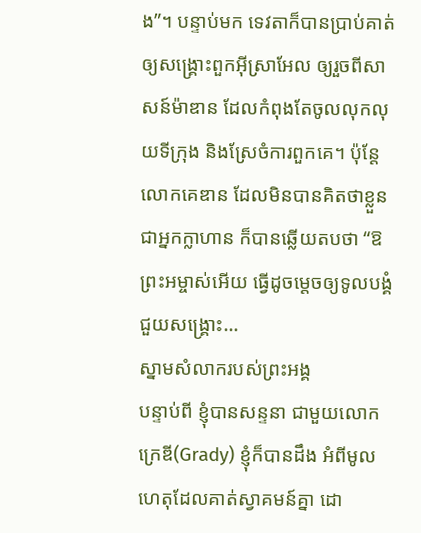ង”។ បន្ទាប់មក ទេវតាក៏បានប្រាប់គាត់ ឲ្យសង្រ្គោះពួកអ៊ីស្រាអែល ឲ្យរួចពីសាសន៍ម៉ាឌាន ដែលកំពុងតែចូលលុកលុយទីក្រុង និងស្រែចំការពួកគេ។ ប៉ុន្តែ លោកគេឌាន ដែលមិនបានគិតថាខ្លួនជាអ្នកក្លាហាន ក៏បានឆ្លើយតបថា “ឱព្រះអម្ចាស់អើយ ធ្វើដូចម្តេចឲ្យទូលបង្គំជួយសង្គ្រោះ…
ស្នាមសំលាករបស់ព្រះអង្គ
បន្ទាប់ពី ខ្ញុំបានសន្ទនា ជាមួយលោកក្រេឌី(Grady) ខ្ញុំក៏បានដឹង អំពីមូលហេតុដែលគាត់ស្វាគមន៍គ្នា ដោ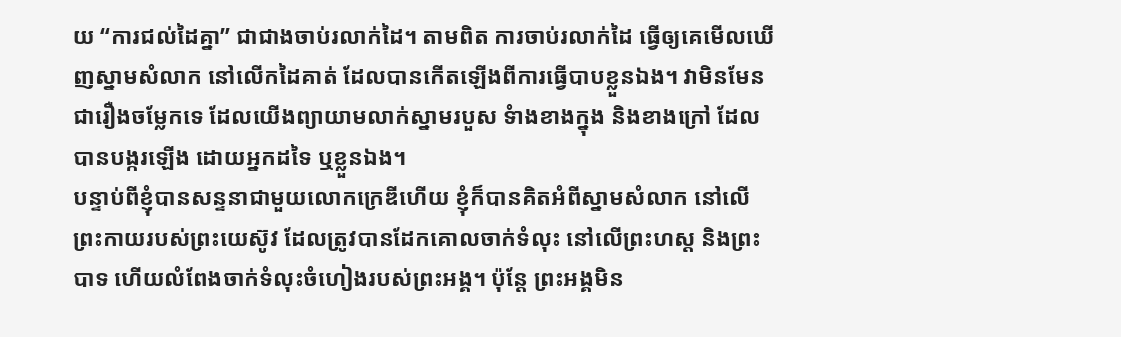យ “ការជល់ដៃគ្នា” ជាជាងចាប់រលាក់ដៃ។ តាមពិត ការចាប់រលាក់ដៃ ធ្វើឲ្យគេមើលឃើញស្នាមសំលាក នៅលើកដៃគាត់ ដែលបានកើតឡើងពីការធ្វើបាបខ្លួនឯង។ វាមិនមែនជារឿងចម្លែកទេ ដែលយើងព្យាយាមលាក់ស្នាមរបួស ទំាងខាងក្នុង និងខាងក្រៅ ដែលបានបង្ករឡើង ដោយអ្នកដទៃ ឬខ្លួនឯង។
បន្ទាប់ពីខ្ញុំបានសន្ទនាជាមួយលោកក្រេឌីហើយ ខ្ញុំក៏បានគិតអំពីស្នាមសំលាក នៅលើព្រះកាយរបស់ព្រះយេស៊ូវ ដែលត្រូវបានដែកគោលចាក់ទំលុះ នៅលើព្រះហស្ត និងព្រះបាទ ហើយលំពែងចាក់ទំលុះចំហៀងរបស់ព្រះអង្គ។ ប៉ុន្តែ ព្រះអង្គមិន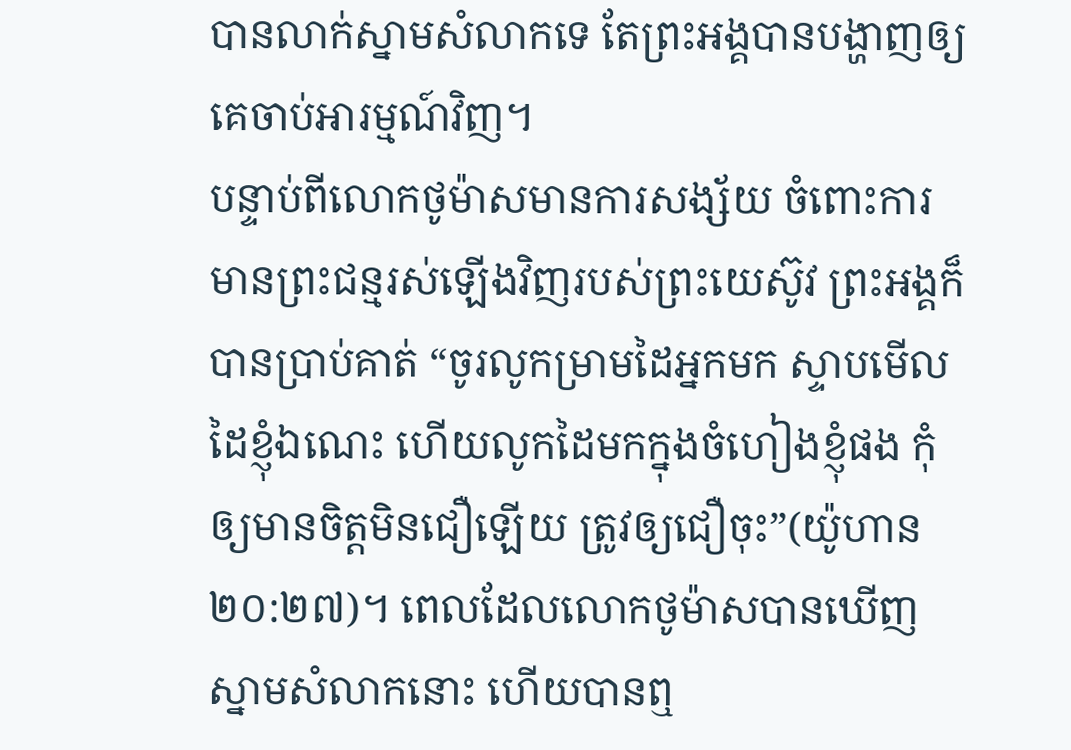បានលាក់ស្នាមសំលាកទេ តែព្រះអង្គបានបង្ហាញឲ្យគេចាប់អារម្មណ៍វិញ។
បន្ទាប់ពីលោកថូម៉ាសមានការសង្ស័យ ចំពោះការមានព្រះជន្មរស់ឡើងវិញរបស់ព្រះយេស៊ូវ ព្រះអង្គក៏បានប្រាប់គាត់ “ចូរលូកម្រាមដៃអ្នកមក ស្ទាបមើលដៃខ្ញុំឯណេះ ហើយលូកដៃមកក្នុងចំហៀងខ្ញុំផង កុំឲ្យមានចិត្តមិនជឿឡើយ ត្រូវឲ្យជឿចុះ”(យ៉ូហាន ២០:២៧)។ ពេលដែលលោកថូម៉ាសបានឃើញស្នាមសំលាកនោះ ហើយបានឮ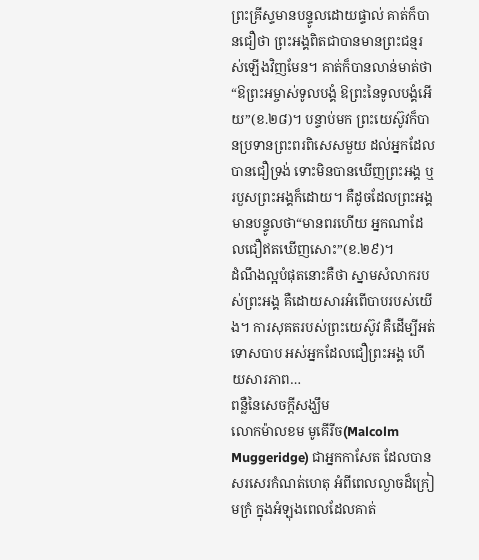ព្រះគ្រីស្ទមានបន្ទូលដោយផ្ទាល់ គាត់ក៏បានជឿថា ព្រះអង្គពិតជាបានមានព្រះជន្មរស់ឡើងវិញមែន។ គាត់ក៏បានលាន់មាត់ថា “ឱព្រះអម្ចាស់ទូលបង្គំ ឱព្រះនៃទូលបង្គំអើយ”(ខ.២៨)។ បន្ទាប់មក ព្រះយេស៊ូវក៏បានប្រទានព្រះពរពិសេសមួយ ដល់អ្នកដែលបានជឿទ្រង់ ទោះមិនបានឃើញព្រះអង្គ ឬរបួសព្រះអង្គក៏ដោយ។ គឺដូចដែលព្រះអង្គមានបន្ទូលថា“មានពរហើយ អ្នកណាដែលជឿឥតឃើញសោះ”(ខ.២៩)។
ដំណឹងល្អបំផុតនោះគឺថា ស្នាមសំលាករបស់ព្រះអង្គ គឺដោយសារអំពើបាបរបស់យើង។ ការសុគតរបស់ព្រះយេស៊ូវ គឺដើម្បីអត់ទោសបាប អស់អ្នកដែលជឿព្រះអង្គ ហើយសារភាព…
ពន្លឺនៃសេចក្តីសង្ឃឹម
លោកម៉ាលខម មូគើរីច(Malcolm Muggeridge) ជាអ្នកកាសែត ដែលបានសរសេរកំណត់ហេតុ អំពីពេលល្ងាចដ៏ក្រៀមក្រំ ក្នុងអំឡុងពេលដែលគាត់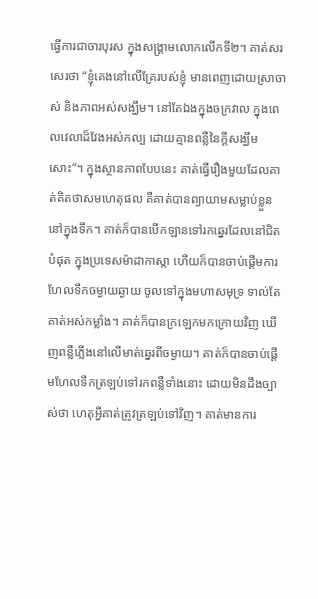ធ្វើការជាចារបុរស ក្នុងសង្រ្គាមលោកលើកទី២។ គាត់សរសេរថា “ខ្ញុំគេងនៅលើគ្រែរបស់ខ្ញុំ មានពេញដោយស្រាចាស់ និងភាពអស់សង្ឃឹម។ នៅតែឯងក្នុងចក្រវាល ក្នុងពេលវេលាដ៏វែងអស់កល្ប ដោយគ្មានពន្លឺនៃក្តីសង្ឃឹមសោះ”។ ក្នុងស្ថានភាពបែបនេះ គាត់ធ្វើរឿងមួយដែលគាត់គិតថាសមហេតុផល គឺគាត់បានព្យាយាមសម្លាប់ខ្លួននៅក្នុងទឹក។ គាត់ក៏បានបើកឡានទៅរកឆ្នេរដែលនៅជិតបំផុត ក្នុងប្រទេសម៉ាដាកាស្កា ហើយក៏បានចាប់ផ្តើមការហែលទឹកចម្ងាយឆ្ងាយ ចូលទៅក្នុងមហាសមុទ្រ ទាល់តែគាត់អស់កម្លាំង។ គាត់ក៏បានក្រឡេកមកក្រោយវិញ ឃើញពន្លឺភ្លើងនៅលើមាត់ឆ្នេរពីចម្ងាយ។ គាត់ក៏បានចាប់ផ្តើមហែលទឹកត្រឡប់ទៅរកពន្លឺទាំងនោះ ដោយមិនដឹងច្បាស់ថា ហេតុអ្វីគាត់ត្រូវត្រឡប់ទៅវិញ។ គាត់មានការ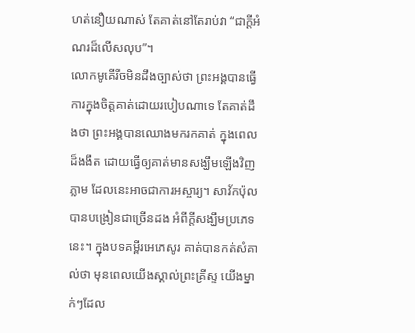ហត់នឿយណាស់ តែគាត់នៅតែរាប់វា “ជាក្តីអំណរដ៏លើសលុប”។
លោកមូគើរីចមិនដឹងច្បាស់ថា ព្រះអង្គបានធ្វើការក្នុងចិត្តគាត់ដោយរបៀបណាទេ តែគាត់ដឹងថា ព្រះអង្គបានឈោងមករកគាត់ ក្នុងពេលដ៏ងងឹត ដោយធ្វើឲ្យគាត់មានសង្ឃឹមឡើងវិញភ្លាម ដែលនេះអាចជាការអស្ចារ្យ។ សាវ័កប៉ុលបានបង្រៀនជាច្រើនដង អំពីក្តីសង្ឃឹមប្រភេទនេះ។ ក្នុងបទគម្ពីរអេភេសូរ គាត់បានកត់សំគាល់ថា មុនពេលយើងស្គាល់ព្រះគ្រីស្ទ យើងម្នាក់ៗដែល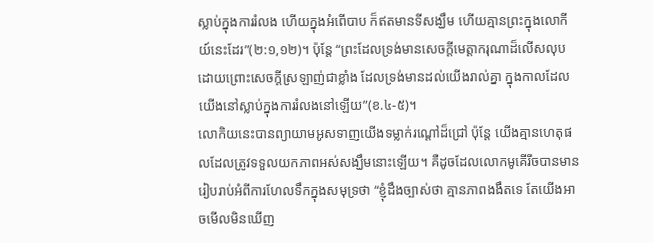ស្លាប់ក្នុងការរំលង ហើយក្នុងអំពើបាប ក៏ឥតមានទីសង្ឃឹម ហើយគ្មានព្រះក្នុងលោកីយ៍នេះដែរ”(២:១,១២)។ ប៉ុន្តែ “ព្រះដែលទ្រង់មានសេចក្តីមេត្តាករុណាដ៏លើសលុប ដោយព្រោះសេចក្តីស្រឡាញ់ជាខ្លាំង ដែលទ្រង់មានដល់យើងរាល់គ្នា ក្នុងកាលដែលយើងនៅស្លាប់ក្នុងការរំលងនៅឡើយ”(ខ.៤-៥)។
លោកិយនេះបានព្យាយាមអូសទាញយើងទម្លាក់រណ្តៅដ៏ជ្រៅ ប៉ុន្តែ យើងគ្មានហេតុផលដែលត្រូវទទួលយកភាពអស់សង្ឃឹមនោះឡើយ។ គឺដូចដែលលោកមូគើរីចបានមានរៀបរាប់អំពីការហែលទឹកក្នុងសមុទ្រថា “ខ្ញុំដឹងច្បាស់ថា គ្មានភាពងងឹតទេ តែយើងអាចមើលមិនឃើញ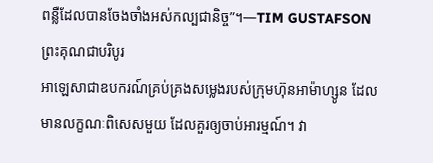ពន្លឺដែលបានចែងចាំងអស់កល្បជានិច្ច”។—TIM GUSTAFSON
ព្រះគុណជាបរិបូរ
អាឡេសាជាឧបករណ៍គ្រប់គ្រងសម្លេងរបស់ក្រុមហ៊ុនអាម៉ាហ្សូន ដែលមានលក្ខណៈពិសេសមួយ ដែលគួរឲ្យចាប់អារម្មណ៍។ វា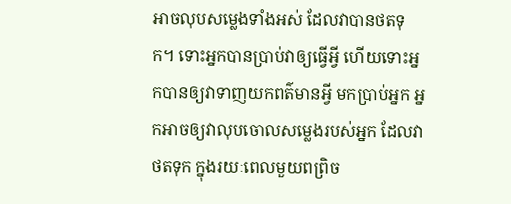អាចលុបសម្លេងទាំងអស់ ដែលវាបានថតទុក។ ទោះអ្នកបានប្រាប់វាឲ្យធ្វើអ្វី ហើយទោះអ្នកបានឲ្យវាទាញយកពត៌មានអ្វី មកប្រាប់អ្នក អ្នកអាចឲ្យវាលុបចោលសម្លេងរបស់អ្នក ដែលវាថតទុក ក្នុងរយៈពេលមួយពព្រិច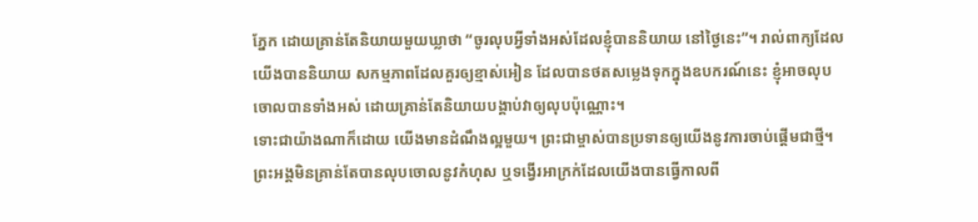ភ្នែក ដោយគ្រាន់តែនិយាយមួយឃ្លាថា “ចូរលុបអ្វីទាំងអស់ដែលខ្ញុំបាននិយាយ នៅថ្ងៃនេះ”។ រាល់ពាក្យដែលយើងបាននិយាយ សកម្មភាពដែលគួរឲ្យខ្មាស់អៀន ដែលបានថតសម្លេងទុកក្នុងឧបករណ៍នេះ ខ្ញុំអាចលុបចោលបានទាំងអស់ ដោយគ្រាន់តែនិយាយបង្គាប់វាឲ្យលុបប៉ុណ្ណោះ។
ទោះជាយ៉ាងណាក៏ដោយ យើងមានដំណឹងល្អមួយ។ ព្រះជាម្ចាស់បានប្រទានឲ្យយើងនូវការចាប់ផ្តើមជាថ្មី។ ព្រះអង្គមិនគ្រាន់តែបានលុបចោលនូវកំហុស ឬទង្វើរអាក្រក់ដែលយើងបានធ្វើកាលពី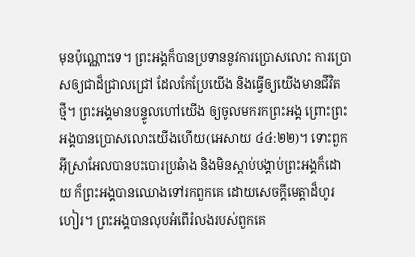មុនប៉ុណ្ណោះទេ។ ព្រះអង្គក៏បានប្រទាននូវការប្រោសលោះ ការប្រោសឲ្យជាដ៏ជ្រាលជ្រៅ ដែលកែប្រែយើង និងធ្វើឲ្យយើងមានជីវិតថ្មី។ ព្រះអង្គមានបន្ទូលហៅយើង ឲ្យចូលមករកព្រះអង្គ ព្រោះព្រះអង្គបានប្រោសលោះយើងហើយ(អេសាយ ៤៤:២២)។ ទោះពួកអ៊ីស្រាអែលបានបះបោរប្រឆំាង និងមិនស្តាប់បង្គាប់ព្រះអង្គក៏ដោយ ក៏ព្រះអង្គបានឈោងទៅរកពួកគេ ដោយសេចក្តីមេត្តាដ៏ហូរហៀរ។ ព្រះអង្គបានលុបអំពើរំលងរបស់ពួកគេ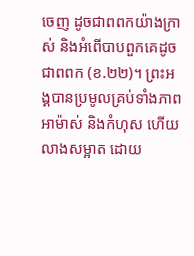ចេញ ដូចជាពពកយ៉ាងក្រាស់ និងអំពើបាបពួកគេដូចជាពពក (ខ.២២)។ ព្រះអង្គបានប្រមូលគ្រប់ទាំងភាពអាម៉ាស់ និងកំហុស ហើយលាងសម្អាត ដោយ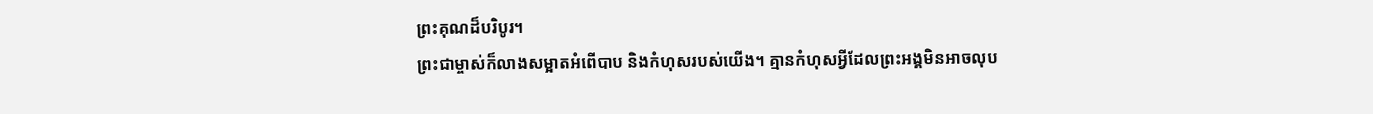ព្រះគុណដ៏បរិបូរ។
ព្រះជាម្ចាស់ក៏លាងសម្អាតអំពើបាប និងកំហុសរបស់យើង។ គ្មានកំហុសអ្វីដែលព្រះអង្គមិនអាចលុប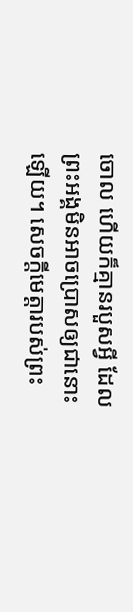ចោល ហើយក៏គ្មានរបួសអ្វី ដែលព្រះអង្គមិនអាចប្រោសឲ្យជានោះឡើយ។ សេចក្តីមេត្តារបស់ព្រះ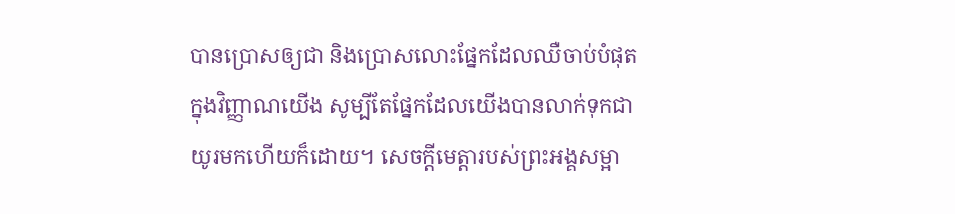បានប្រោសឲ្យជា និងប្រោសលោះផ្នែកដែលឈឺចាប់បំផុត ក្នុងវិញ្ញាណយើង សូម្បីតែផ្នែកដែលយើងបានលាក់ទុកជាយូរមកហើយក៏ដោយ។ សេចក្តីមេត្តារបស់ព្រះអង្គសម្អា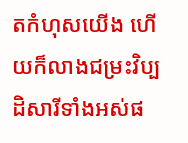តកំហុសយើង ហើយក៏លាងជម្រះវិប្បដិសារីទាំងអស់ផ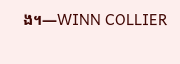ង។—WINN COLLIER